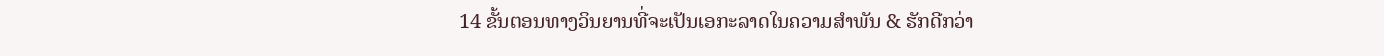14 ຂັ້ນຕອນທາງວິນຍານທີ່ຈະເປັນເອກະລາດໃນຄວາມສໍາພັນ & ຮັກດີກວ່າ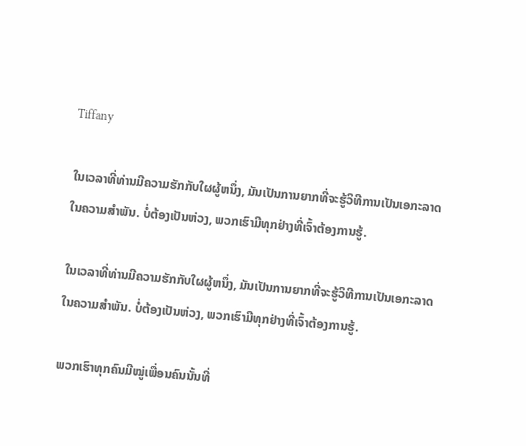Tiffany

ໃນເວລາທີ່ທ່ານມີຄວາມຮັກກັບໃຜຜູ້ຫນຶ່ງ, ມັນເປັນການຍາກທີ່ຈະຮູ້ວິທີການເປັນເອກະລາດໃນຄວາມສໍາພັນ. ບໍ່ຕ້ອງເປັນຫ່ວງ, ພວກເຮົາມີທຸກຢ່າງທີ່ເຈົ້າຕ້ອງການຮູ້.

ໃນເວລາທີ່ທ່ານມີຄວາມຮັກກັບໃຜຜູ້ຫນຶ່ງ, ມັນເປັນການຍາກທີ່ຈະຮູ້ວິທີການເປັນເອກະລາດໃນຄວາມສໍາພັນ. ບໍ່ຕ້ອງເປັນຫ່ວງ, ພວກເຮົາມີທຸກຢ່າງທີ່ເຈົ້າຕ້ອງການຮູ້.

ພວກເຮົາທຸກຄົນມີໝູ່ເພື່ອນຄົນນັ້ນທີ່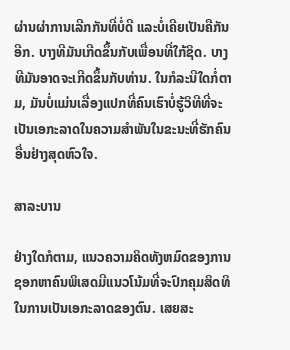ຜ່ານຜ່າການເລີກກັນທີ່ບໍ່ດີ ແລະບໍ່ເຄີຍເປັນຄືກັນອີກ. ບາງທີມັນເກີດຂຶ້ນກັບເພື່ອນທີ່ໃກ້ຊິດ. ບາງທີມັນອາດຈະເກີດຂຶ້ນກັບທ່ານ. ໃນກໍລະນີໃດກໍ່ຕາມ, ມັນບໍ່ແມ່ນເລື່ອງແປກທີ່ຄົນເຮົາບໍ່ຮູ້ວິທີທີ່ຈະເປັນເອກະລາດໃນຄວາມສໍາພັນໃນຂະນະທີ່ຮັກຄົນອື່ນຢ່າງສຸດຫົວໃຈ.

ສາລະບານ

ຢ່າງໃດກໍຕາມ, ແນວຄວາມຄິດທັງຫມົດຂອງການຊອກຫາຄົນພິເສດມີແນວໂນ້ມທີ່ຈະປົກຄຸມສິດທິໃນການເປັນເອກະລາດຂອງຕົນ. ເສຍສະ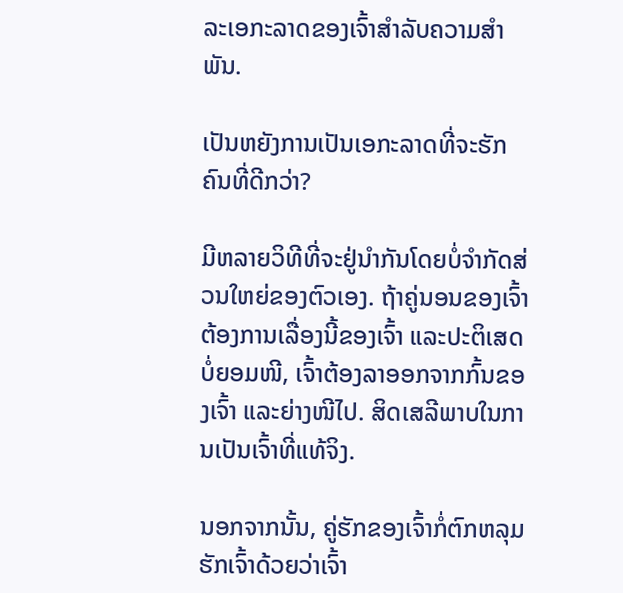ລະເອກະລາດຂອງເຈົ້າສໍາລັບຄວາມສໍາພັນ.

ເປັນຫຍັງການເປັນເອກະລາດທີ່ຈະຮັກຄົນທີ່ດີກວ່າ?

ມີຫລາຍວິທີທີ່ຈະຢູ່ນຳກັນໂດຍບໍ່ຈຳກັດສ່ວນໃຫຍ່ຂອງຕົວເອງ. ຖ້າຄູ່ນອນຂອງເຈົ້າຕ້ອງການເລື່ອງນີ້ຂອງເຈົ້າ ແລະປະຕິເສດບໍ່ຍອມໜີ, ເຈົ້າຕ້ອງລາອອກຈາກກົ້ນຂອງເຈົ້າ ແລະຍ່າງໜີໄປ. ສິດເສລີພາບໃນການເປັນເຈົ້າທີ່ແທ້ຈິງ.

ນອກຈາກນັ້ນ, ຄູ່ຮັກຂອງເຈົ້າກໍ່ຕົກຫລຸມຮັກເຈົ້າດ້ວຍວ່າເຈົ້າ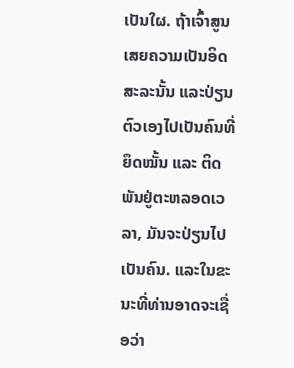ເປັນໃຜ. ຖ້າເຈົ້າສູນເສຍຄວາມເປັນອິດສະລະນັ້ນ ແລະປ່ຽນຕົວເອງໄປເປັນຄົນທີ່ຍຶດໝັ້ນ ແລະ ຕິດພັນຢູ່ຕະຫລອດເວລາ, ມັນຈະປ່ຽນໄປເປັນຄົນ. ແລະໃນຂະນະທີ່ທ່ານອາດຈະເຊື່ອວ່າ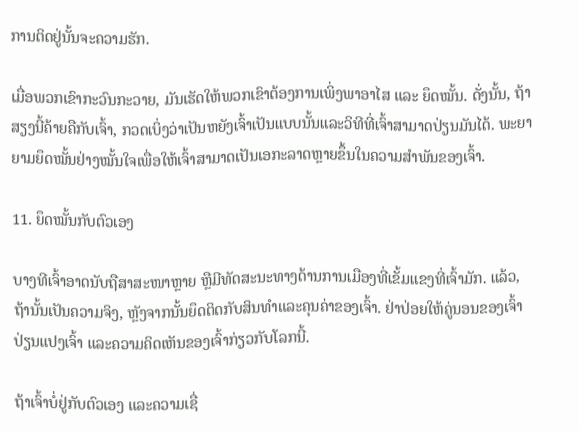ການຕິດຢູ່ນັ້ນຈະຄວາມຮັກ.

ເມື່ອພວກເຂົາກະວົນກະວາຍ, ມັນເຮັດໃຫ້ພວກເຂົາຕ້ອງການເພິ່ງພາອາໄສ ແລະ ຍຶດໝັ້ນ. ດັ່ງນັ້ນ, ຖ້າສຽງນີ້ຄ້າຍຄືກັບເຈົ້າ, ກວດເບິ່ງວ່າເປັນຫຍັງເຈົ້າເປັນແບບນັ້ນແລະວິທີທີ່ເຈົ້າສາມາດປ່ຽນມັນໄດ້. ພະຍາຍາມຍຶດໝັ້ນຢ່າງໝັ້ນໃຈເພື່ອໃຫ້ເຈົ້າສາມາດເປັນເອກະລາດຫຼາຍຂຶ້ນໃນຄວາມສຳພັນຂອງເຈົ້າ.

11. ຍຶດໝັ້ນກັບຕົວເອງ

ບາງທີເຈົ້າອາດນັບຖືສາສະໜາຫຼາຍ ຫຼືມີທັດສະນະທາງດ້ານການເມືອງທີ່ເຂັ້ມແຂງທີ່ເຈົ້າມັກ. ແລ້ວ, ຖ້ານັ້ນເປັນຄວາມຈິງ, ຫຼັງຈາກນັ້ນຍຶດຕິດກັບສິນທໍາແລະຄຸນຄ່າຂອງເຈົ້າ. ຢ່າປ່ອຍໃຫ້ຄູ່ນອນຂອງເຈົ້າປ່ຽນແປງເຈົ້າ ແລະຄວາມຄິດເຫັນຂອງເຈົ້າກ່ຽວກັບໂລກນີ້.

ຖ້າເຈົ້າບໍ່ຢູ່ກັບຕົວເອງ ແລະຄວາມເຊື່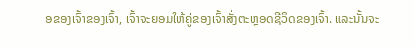ອຂອງເຈົ້າຂອງເຈົ້າ, ເຈົ້າຈະຍອມໃຫ້ຄູ່ຂອງເຈົ້າສັ່ງຕະຫຼອດຊີວິດຂອງເຈົ້າ. ແລະນັ້ນຈະ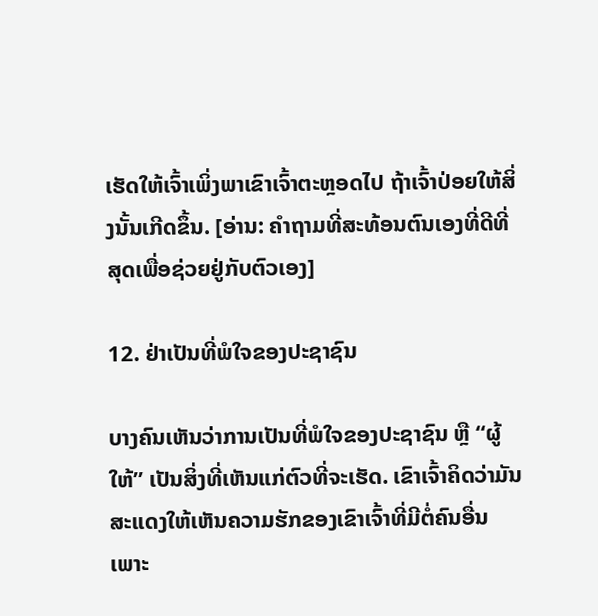ເຮັດໃຫ້ເຈົ້າເພິ່ງພາເຂົາເຈົ້າຕະຫຼອດໄປ ຖ້າເຈົ້າປ່ອຍໃຫ້ສິ່ງນັ້ນເກີດຂຶ້ນ. [ອ່ານ: ຄຳຖາມທີ່ສະທ້ອນຕົນເອງທີ່ດີທີ່ສຸດເພື່ອຊ່ວຍຢູ່ກັບຕົວເອງ]

12. ຢ່າເປັນທີ່ພໍໃຈຂອງປະຊາຊົນ

ບາງຄົນເຫັນວ່າການເປັນທີ່ພໍໃຈຂອງປະຊາຊົນ ຫຼື “ຜູ້ໃຫ້” ເປັນສິ່ງທີ່ເຫັນແກ່ຕົວທີ່ຈະເຮັດ. ເຂົາເຈົ້າຄິດວ່າມັນສະແດງໃຫ້ເຫັນຄວາມຮັກຂອງເຂົາເຈົ້າທີ່ມີຕໍ່ຄົນອື່ນເພາະ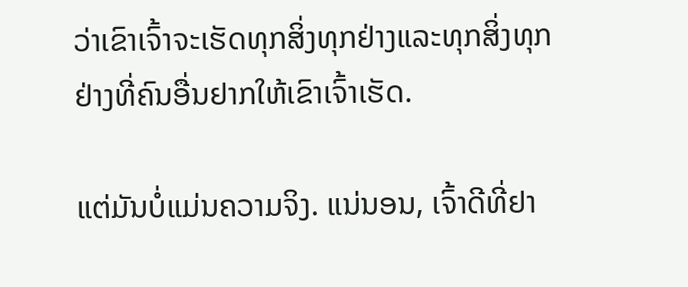ວ່າເຂົາເຈົ້າຈະເຮັດທຸກສິ່ງທຸກຢ່າງແລະທຸກສິ່ງທຸກຢ່າງທີ່ຄົນອື່ນຢາກໃຫ້ເຂົາເຈົ້າເຮັດ.

ແຕ່ມັນບໍ່ແມ່ນຄວາມຈິງ. ແນ່ນອນ, ເຈົ້າດີທີ່ຢາ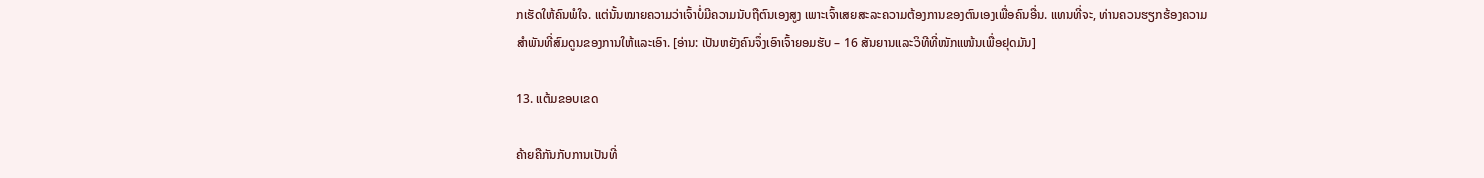ກເຮັດໃຫ້ຄົນພໍໃຈ. ແຕ່ນັ້ນໝາຍຄວາມວ່າເຈົ້າບໍ່ມີຄວາມນັບຖືຕົນເອງສູງ ເພາະເຈົ້າເສຍສະລະຄວາມຕ້ອງການຂອງຕົນເອງເພື່ອຄົນອື່ນ. ແທນທີ່ຈະ, ທ່ານຄວນຮຽກຮ້ອງຄວາມສໍາພັນທີ່ສົມດູນຂອງການໃຫ້ແລະເອົາ. [ອ່ານ: ເປັນຫຍັງຄົນຈຶ່ງເອົາເຈົ້າຍອມຮັບ – 16 ສັນຍານແລະວິທີທີ່ໜັກແໜ້ນເພື່ອຢຸດມັນ]

13. ແຕ້ມຂອບເຂດ

ຄ້າຍຄືກັນກັບການເປັນທີ່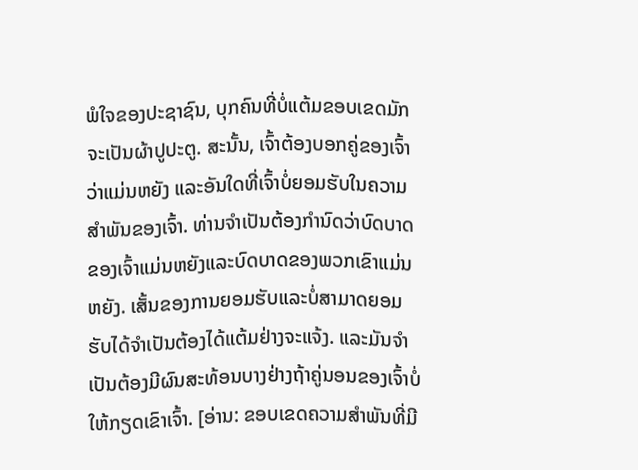ພໍໃຈຂອງປະຊາຊົນ, ບຸກຄົນທີ່ບໍ່ແຕ້ມຂອບເຂດມັກຈະເປັນຜ້າປູປະຕູ. ສະນັ້ນ, ເຈົ້າຕ້ອງບອກຄູ່ຂອງເຈົ້າວ່າແມ່ນຫຍັງ ແລະອັນໃດທີ່ເຈົ້າບໍ່ຍອມຮັບໃນຄວາມສຳພັນຂອງເຈົ້າ. ທ່ານຈໍາເປັນຕ້ອງກໍານົດວ່າບົດບາດຂອງເຈົ້າແມ່ນຫຍັງແລະບົດບາດຂອງພວກເຂົາແມ່ນຫຍັງ. ເສັ້ນຂອງການຍອມຮັບແລະບໍ່ສາມາດຍອມຮັບໄດ້ຈໍາເປັນຕ້ອງໄດ້ແຕ້ມຢ່າງຈະແຈ້ງ. ແລະມັນຈໍາເປັນຕ້ອງມີຜົນສະທ້ອນບາງຢ່າງຖ້າຄູ່ນອນຂອງເຈົ້າບໍ່ໃຫ້ກຽດເຂົາເຈົ້າ. [ອ່ານ: ຂອບເຂດຄວາມສຳພັນທີ່ມີ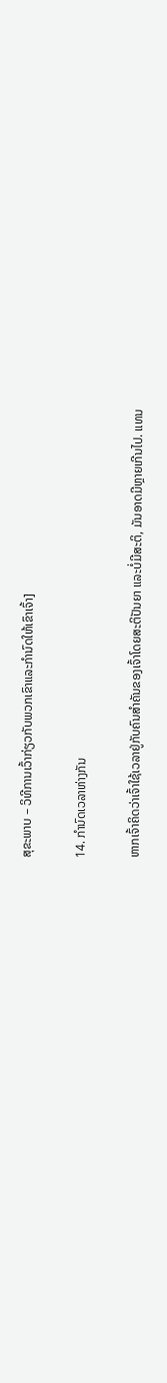ສຸຂະພາບ – ວິທີການເວົ້າກ່ຽວກັບພວກເຂົາແລະກໍານົດໃຫ້ເຂົາເຈົ້າ]

14. ກຳນົດເວລາຫ່າງກັນ

ຫາກເຈົ້າຄິດວ່າເຈົ້າໃຊ້ເວລາຢູ່ກັບຄົນສຳຄັນຂອງເຈົ້າໂດຍສະຕິປັນຍາ ແລະບໍ່ມີສະຕິ, ມັນອາດມີຫຼາຍເກີນໄປ. ແທນ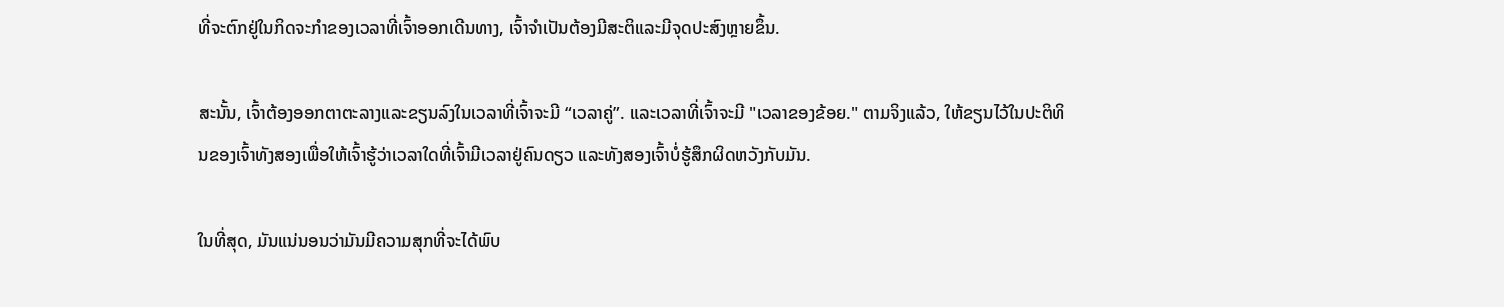ທີ່ຈະຕົກຢູ່ໃນກິດຈະກຳຂອງເວລາທີ່ເຈົ້າອອກເດີນທາງ, ເຈົ້າຈຳເປັນຕ້ອງມີສະຕິແລະມີຈຸດປະສົງຫຼາຍຂຶ້ນ.

ສະນັ້ນ, ເຈົ້າຕ້ອງອອກຕາຕະລາງແລະຂຽນລົງໃນເວລາທີ່ເຈົ້າຈະມີ “ເວລາຄູ່”. ແລະເວລາທີ່ເຈົ້າຈະມີ "ເວລາຂອງຂ້ອຍ." ຕາມຈິງແລ້ວ, ໃຫ້ຂຽນໄວ້ໃນປະຕິທິນຂອງເຈົ້າທັງສອງເພື່ອໃຫ້ເຈົ້າຮູ້ວ່າເວລາໃດທີ່ເຈົ້າມີເວລາຢູ່ຄົນດຽວ ແລະທັງສອງເຈົ້າບໍ່ຮູ້ສຶກຜິດຫວັງກັບມັນ.

ໃນທີ່ສຸດ, ມັນແນ່ນອນວ່າມັນມີຄວາມສຸກທີ່ຈະໄດ້ພົບ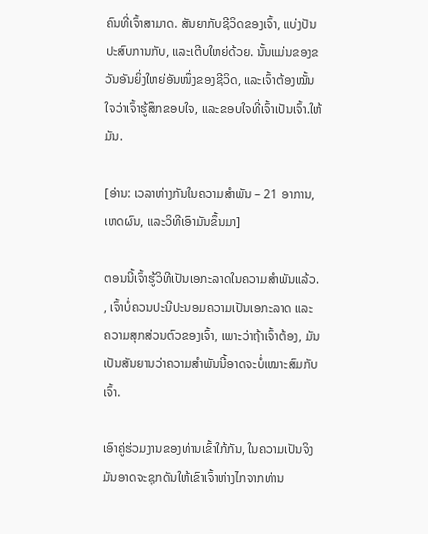ຄົນທີ່ເຈົ້າສາມາດ. ສັນຍາກັບຊີວິດຂອງເຈົ້າ, ແບ່ງປັນປະສົບການກັບ, ແລະເຕີບໃຫຍ່ດ້ວຍ. ນັ້ນແມ່ນຂອງຂວັນອັນຍິ່ງໃຫຍ່ອັນໜຶ່ງຂອງຊີວິດ, ແລະເຈົ້າຕ້ອງໝັ້ນໃຈວ່າເຈົ້າຮູ້ສຶກຂອບໃຈ, ແລະຂອບໃຈທີ່ເຈົ້າເປັນເຈົ້າ.ໃຫ້ມັນ.

[ອ່ານ: ເວລາຫ່າງກັນໃນຄວາມສຳພັນ – 21 ອາການ, ເຫດຜົນ, ແລະວິທີເອົາມັນຂຶ້ນມາ]

ຕອນນີ້ເຈົ້າຮູ້ວິທີເປັນເອກະລາດໃນຄວາມສຳພັນແລ້ວ. , ເຈົ້າບໍ່ຄວນປະນີປະນອມຄວາມເປັນເອກະລາດ ແລະ ຄວາມສຸກສ່ວນຕົວຂອງເຈົ້າ, ເພາະວ່າຖ້າເຈົ້າຕ້ອງ, ມັນເປັນສັນຍານວ່າຄວາມສຳພັນນີ້ອາດຈະບໍ່ເໝາະສົມກັບເຈົ້າ.

ເອົາຄູ່ຮ່ວມງານຂອງທ່ານເຂົ້າໃກ້ກັນ, ໃນຄວາມເປັນຈິງມັນອາດຈະຊຸກດັນໃຫ້ເຂົາເຈົ້າຫ່າງໄກຈາກທ່ານ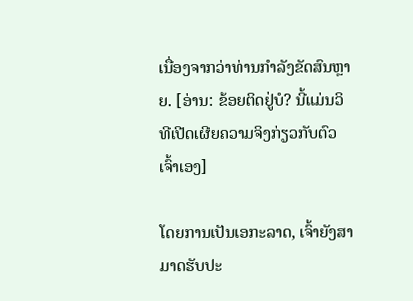ເນື່ອງຈາກວ່າທ່ານກໍາລັງຂັດສົນຫຼາຍ. [ອ່ານ: ຂ້ອຍຕິດຢູ່ບໍ? ນີ້ແມ່ນວິທີເປີດເຜີຍຄວາມຈິງກ່ຽວກັບຕົວເຈົ້າເອງ]

ໂດຍການເປັນເອກະລາດ, ເຈົ້າຍັງສາມາດຮັບປະ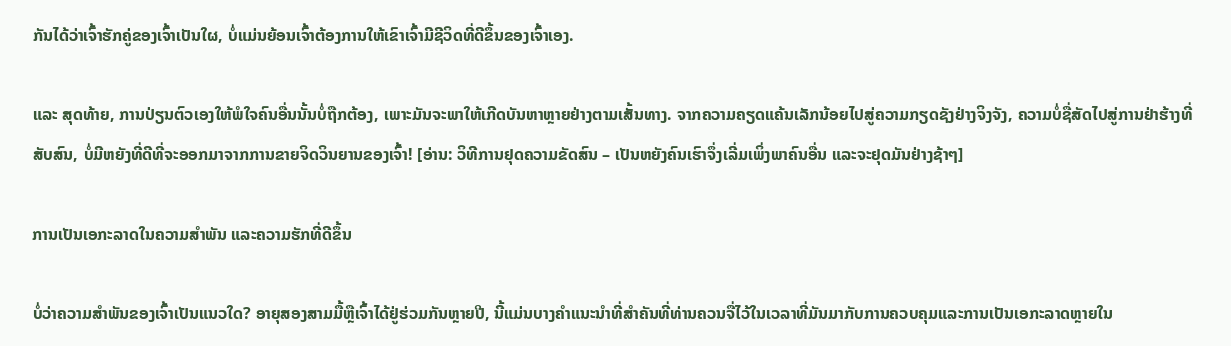ກັນໄດ້ວ່າເຈົ້າຮັກຄູ່ຂອງເຈົ້າເປັນໃຜ, ບໍ່ແມ່ນຍ້ອນເຈົ້າຕ້ອງການໃຫ້ເຂົາເຈົ້າມີຊີວິດທີ່ດີຂຶ້ນຂອງເຈົ້າເອງ.

ແລະ ສຸດທ້າຍ, ການປ່ຽນຕົວເອງໃຫ້ພໍໃຈຄົນອື່ນນັ້ນບໍ່ຖືກຕ້ອງ, ເພາະມັນຈະພາໃຫ້ເກີດບັນຫາຫຼາຍຢ່າງຕາມເສັ້ນທາງ. ຈາກຄວາມຄຽດແຄ້ນເລັກນ້ອຍໄປສູ່ຄວາມກຽດຊັງຢ່າງຈິງຈັງ, ຄວາມບໍ່ຊື່ສັດໄປສູ່ການຢ່າຮ້າງທີ່ສັບສົນ, ບໍ່ມີຫຍັງທີ່ດີທີ່ຈະອອກມາຈາກການຂາຍຈິດວິນຍານຂອງເຈົ້າ! [ອ່ານ: ວິທີການຢຸດຄວາມຂັດສົນ – ເປັນຫຍັງຄົນເຮົາຈຶ່ງເລີ່ມເພິ່ງພາຄົນອື່ນ ແລະຈະຢຸດມັນຢ່າງຊ້າໆ]

ການເປັນເອກະລາດໃນຄວາມສຳພັນ ແລະຄວາມຮັກທີ່ດີຂຶ້ນ

ບໍ່ວ່າຄວາມສຳພັນຂອງເຈົ້າເປັນແນວໃດ? ອາຍຸສອງສາມມື້ຫຼືເຈົ້າໄດ້ຢູ່ຮ່ວມກັນຫຼາຍປີ, ນີ້ແມ່ນບາງຄໍາແນະນໍາທີ່ສໍາຄັນທີ່ທ່ານຄວນຈື່ໄວ້ໃນເວລາທີ່ມັນມາກັບການຄວບຄຸມແລະການເປັນເອກະລາດຫຼາຍໃນ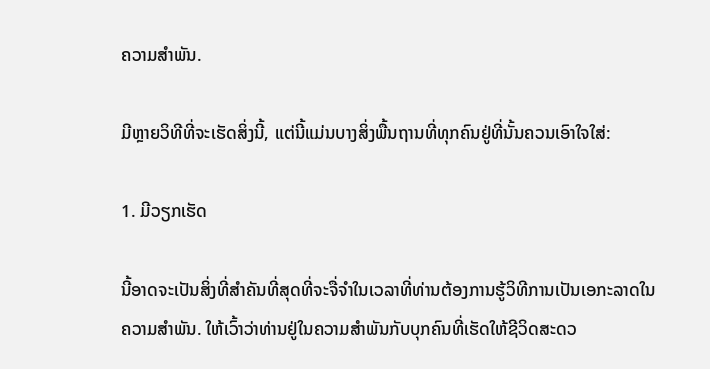ຄວາມສໍາພັນ.

ມີຫຼາຍວິທີທີ່ຈະເຮັດສິ່ງນີ້, ແຕ່ນີ້ແມ່ນບາງສິ່ງພື້ນຖານທີ່ທຸກຄົນຢູ່ທີ່ນັ້ນຄວນເອົາໃຈໃສ່:

1. ມີວຽກເຮັດ

ນີ້ອາດຈະເປັນສິ່ງທີ່ສໍາຄັນທີ່ສຸດທີ່ຈະຈື່ຈໍາໃນເວລາທີ່ທ່ານຕ້ອງການຮູ້ວິທີການເປັນເອກະລາດໃນຄວາມສໍາພັນ. ໃຫ້ເວົ້າວ່າທ່ານຢູ່ໃນຄວາມສໍາພັນກັບບຸກຄົນທີ່ເຮັດໃຫ້ຊີວິດສະດວ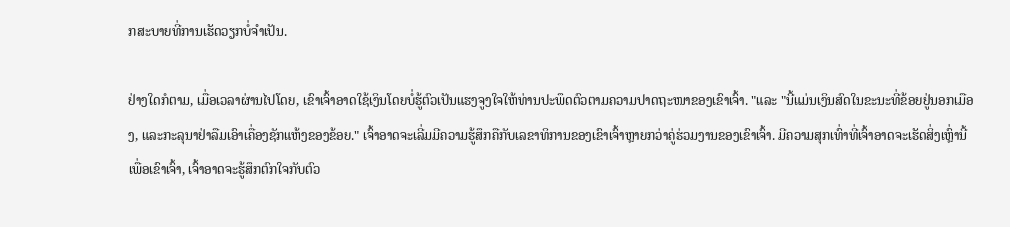ກສະບາຍທີ່ການເຮັດວຽກບໍ່ຈໍາເປັນ.

ຢ່າງໃດກໍຕາມ, ເມື່ອເວລາຜ່ານໄປໂດຍ, ເຂົາເຈົ້າອາດໃຊ້ເງິນໂດຍບໍ່ຮູ້ຕົວເປັນແຮງຈູງໃຈໃຫ້ທ່ານປະພຶດຕົວຕາມຄວາມປາດຖະໜາຂອງເຂົາເຈົ້າ. "ແລະ "ນີ້ແມ່ນເງິນສົດໃນຂະນະທີ່ຂ້ອຍຢູ່ນອກເມືອງ, ແລະກະລຸນາຢ່າລືມເອົາເຄື່ອງຊັກແຫ້ງຂອງຂ້ອຍ." ເຈົ້າອາດຈະເລີ່ມມີຄວາມຮູ້ສຶກຄືກັບເລຂາທິການຂອງເຂົາເຈົ້າຫຼາຍກວ່າຄູ່ຮ່ວມງານຂອງເຂົາເຈົ້າ. ມີຄວາມສຸກເທົ່າທີ່ເຈົ້າອາດຈະເຮັດສິ່ງເຫຼົ່ານີ້ເພື່ອເຂົາເຈົ້າ, ເຈົ້າອາດຈະຮູ້ສຶກຕົກໃຈກັບຕົວ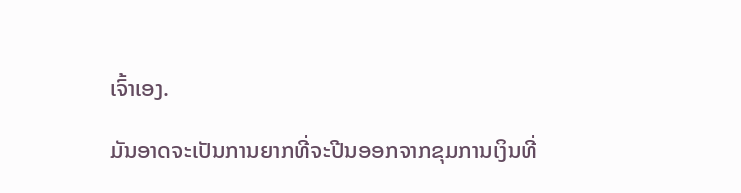ເຈົ້າເອງ.

ມັນອາດຈະເປັນການຍາກທີ່ຈະປີນອອກຈາກຂຸມການເງິນທີ່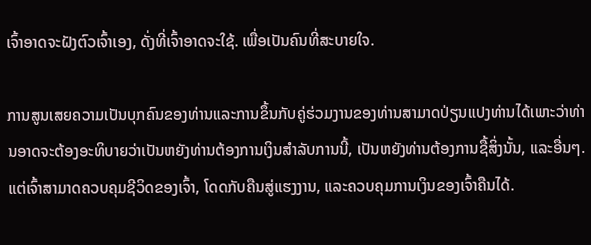ເຈົ້າອາດຈະຝັງຕົວເຈົ້າເອງ, ດັ່ງທີ່ເຈົ້າອາດຈະໃຊ້. ເພື່ອເປັນຄົນທີ່ສະບາຍໃຈ.

ການສູນເສຍຄວາມເປັນບຸກຄົນຂອງທ່ານແລະການຂຶ້ນກັບຄູ່ຮ່ວມງານຂອງທ່ານສາມາດປ່ຽນແປງທ່ານໄດ້ເພາະວ່າທ່ານອາດຈະຕ້ອງອະທິບາຍວ່າເປັນຫຍັງທ່ານຕ້ອງການເງິນສໍາລັບການນີ້, ເປັນຫຍັງທ່ານຕ້ອງການຊື້ສິ່ງນັ້ນ, ແລະອື່ນໆ. ແຕ່ເຈົ້າສາມາດຄວບຄຸມຊີວິດຂອງເຈົ້າ, ໂດດກັບຄືນສູ່ແຮງງານ, ແລະຄວບຄຸມການເງິນຂອງເຈົ້າຄືນໄດ້.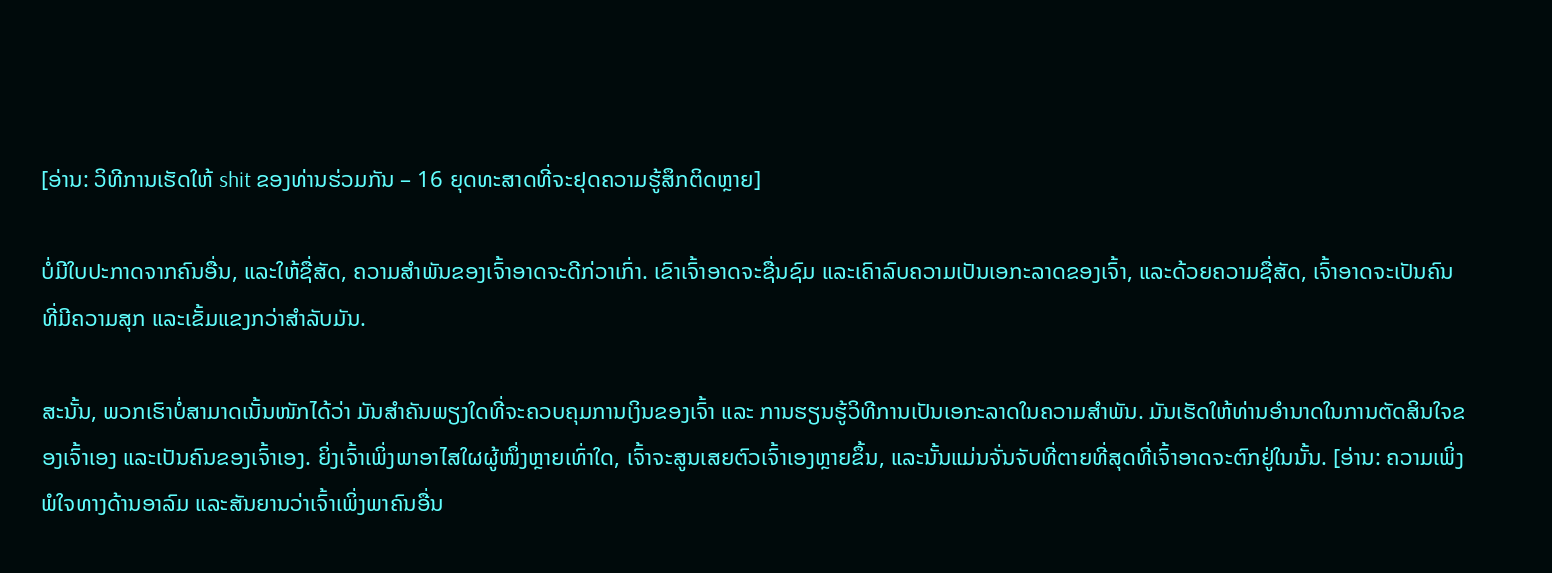[ອ່ານ: ວິທີການເຮັດໃຫ້ shit ຂອງທ່ານຮ່ວມກັນ – 16 ຍຸດທະສາດທີ່ຈະຢຸດຄວາມຮູ້ສຶກຕິດຫຼາຍ]

ບໍ່ມີໃບປະກາດຈາກຄົນອື່ນ, ແລະໃຫ້ຊື່ສັດ, ຄວາມສໍາພັນຂອງເຈົ້າອາດຈະດີກ່ວາເກົ່າ. ເຂົາເຈົ້າອາດຈະຊື່ນຊົມ ແລະເຄົາລົບຄວາມເປັນເອກະລາດຂອງເຈົ້າ, ແລະດ້ວຍຄວາມຊື່ສັດ, ເຈົ້າອາດຈະເປັນຄົນທີ່ມີຄວາມສຸກ ແລະເຂັ້ມແຂງກວ່າສຳລັບມັນ.

ສະນັ້ນ, ພວກເຮົາບໍ່ສາມາດເນັ້ນໜັກໄດ້ວ່າ ມັນສຳຄັນພຽງໃດທີ່ຈະຄວບຄຸມການເງິນຂອງເຈົ້າ ແລະ ການຮຽນຮູ້ວິທີການເປັນເອກະລາດໃນຄວາມສໍາພັນ. ມັນເຮັດໃຫ້ທ່ານອຳນາດໃນການຕັດສິນໃຈຂອງເຈົ້າເອງ ແລະເປັນຄົນຂອງເຈົ້າເອງ. ຍິ່ງເຈົ້າເພິ່ງພາອາໄສໃຜຜູ້ໜຶ່ງຫຼາຍເທົ່າໃດ, ເຈົ້າຈະສູນເສຍຕົວເຈົ້າເອງຫຼາຍຂຶ້ນ, ແລະນັ້ນແມ່ນຈັ່ນຈັບທີ່ຕາຍທີ່ສຸດທີ່ເຈົ້າອາດຈະຕົກຢູ່ໃນນັ້ນ. [ອ່ານ: ຄວາມເພິ່ງພໍໃຈທາງດ້ານອາລົມ ແລະສັນຍານວ່າເຈົ້າເພິ່ງພາຄົນອື່ນ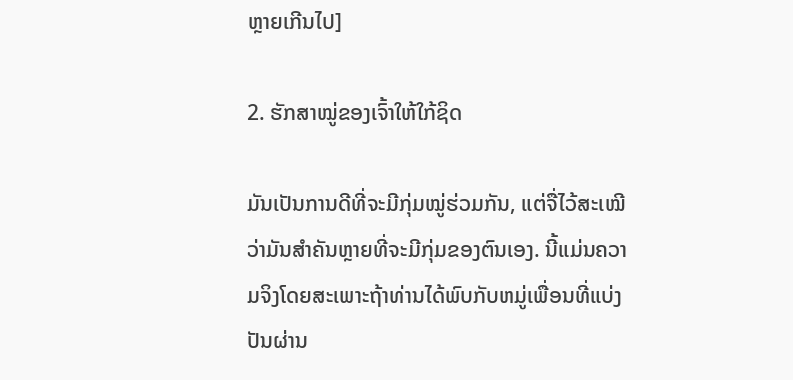ຫຼາຍເກີນໄປ]

2. ຮັກສາໝູ່ຂອງເຈົ້າໃຫ້ໃກ້ຊິດ

ມັນເປັນການດີທີ່ຈະມີກຸ່ມໝູ່ຮ່ວມກັນ, ແຕ່ຈື່ໄວ້ສະເໝີວ່າມັນສຳຄັນຫຼາຍທີ່ຈະມີກຸ່ມຂອງຕົນເອງ. ນີ້ແມ່ນຄວາມຈິງໂດຍສະເພາະຖ້າທ່ານໄດ້ພົບກັບຫມູ່ເພື່ອນທີ່ແບ່ງປັນຜ່ານ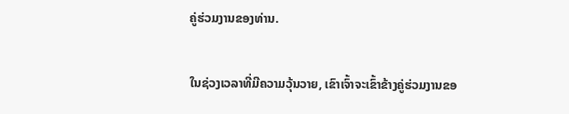ຄູ່ຮ່ວມງານຂອງທ່ານ.

ໃນຊ່ວງເວລາທີ່ມີຄວາມວຸ້ນວາຍ, ເຂົາເຈົ້າຈະເຂົ້າຂ້າງຄູ່ຮ່ວມງານຂອ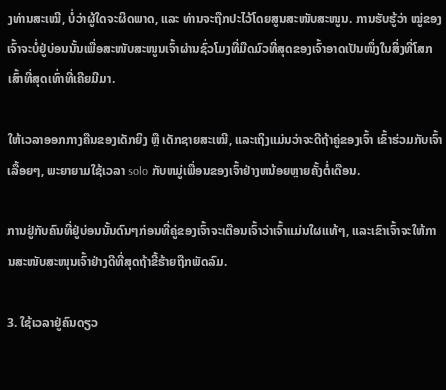ງທ່ານສະເໝີ, ບໍ່ວ່າຜູ້ໃດຈະຜິດພາດ, ແລະ ທ່ານຈະຖືກປະໄວ້ໂດຍສູນສະໜັບສະໜູນ. ການຮັບຮູ້ວ່າ ໝູ່ຂອງເຈົ້າຈະບໍ່ຢູ່ບ່ອນນັ້ນເພື່ອສະໜັບສະໜູນເຈົ້າຜ່ານຊົ່ວໂມງທີ່ມືດມົວທີ່ສຸດຂອງເຈົ້າອາດເປັນໜຶ່ງໃນສິ່ງທີ່ໂສກເສົ້າທີ່ສຸດເທົ່າທີ່ເຄີຍມີມາ.

ໃຫ້ເວລາອອກກາງຄືນຂອງເດັກຍິງ ຫຼື ເດັກຊາຍສະເໝີ, ແລະເຖິງແມ່ນວ່າຈະດີຖ້າຄູ່ຂອງເຈົ້າ ເຂົ້າຮ່ວມກັບເຈົ້າເລື້ອຍໆ, ພະຍາຍາມໃຊ້ເວລາ solo ກັບຫມູ່ເພື່ອນຂອງເຈົ້າຢ່າງຫນ້ອຍຫຼາຍຄັ້ງຕໍ່ເດືອນ.

ການຢູ່ກັບຄົນທີ່ຢູ່ບ່ອນນັ້ນດົນໆກ່ອນທີ່ຄູ່ຂອງເຈົ້າຈະເຕືອນເຈົ້າວ່າເຈົ້າແມ່ນໃຜແທ້ໆ, ແລະເຂົາເຈົ້າຈະໃຫ້ການສະໜັບສະໜຸນເຈົ້າຢ່າງດີທີ່ສຸດຖ້າຂີ້ຮ້າຍຖືກພັດລົມ.

3. ໃຊ້ເວລາຢູ່ຄົນດຽວ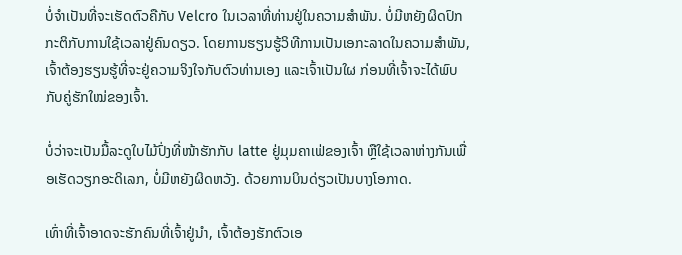ບໍ່ຈຳເປັນທີ່ຈະເຮັດຕົວຄືກັບ Velcro ໃນເວລາທີ່ທ່ານຢູ່ໃນຄວາມສໍາພັນ. ບໍ່ມີຫຍັງຜິດປົກກະຕິກັບການໃຊ້ເວລາຢູ່ຄົນດຽວ. ໂດຍການຮຽນຮູ້ວິທີການເປັນເອກະລາດໃນຄວາມສໍາພັນ, ເຈົ້າຕ້ອງຮຽນຮູ້ທີ່ຈະຢູ່ຄວາມຈິງໃຈກັບຕົວທ່ານເອງ ແລະເຈົ້າເປັນໃຜ ກ່ອນທີ່ເຈົ້າຈະໄດ້ພົບກັບຄູ່ຮັກໃໝ່ຂອງເຈົ້າ.

ບໍ່ວ່າຈະເປັນມື້ລະດູໃບໄມ້ປົ່ງທີ່ໜ້າຮັກກັບ latte ຢູ່ມຸມຄາເຟ່ຂອງເຈົ້າ ຫຼືໃຊ້ເວລາຫ່າງກັນເພື່ອເຮັດວຽກອະດິເລກ, ບໍ່ມີຫຍັງຜິດຫວັງ. ດ້ວຍການບິນດ່ຽວເປັນບາງໂອກາດ.

ເທົ່າທີ່ເຈົ້າອາດຈະຮັກຄົນທີ່ເຈົ້າຢູ່ນຳ, ເຈົ້າຕ້ອງຮັກຕົວເອ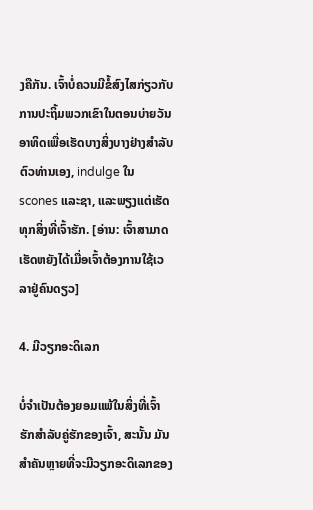ງຄືກັນ. ເຈົ້າບໍ່ຄວນມີຂໍ້ສົງໄສກ່ຽວກັບການປະຖິ້ມພວກເຂົາໃນຕອນບ່າຍວັນອາທິດເພື່ອເຮັດບາງສິ່ງບາງຢ່າງສໍາລັບຕົວທ່ານເອງ, indulge ໃນ scones ແລະຊາ, ແລະພຽງແຕ່ເຮັດທຸກສິ່ງທີ່ເຈົ້າຮັກ. [ອ່ານ: ເຈົ້າສາມາດເຮັດຫຍັງໄດ້ເມື່ອເຈົ້າຕ້ອງການໃຊ້ເວລາຢູ່ຄົນດຽວ]

4. ມີວຽກອະດິເລກ

ບໍ່ຈຳເປັນຕ້ອງຍອມແພ້ໃນສິ່ງທີ່ເຈົ້າຮັກສຳລັບຄູ່ຮັກຂອງເຈົ້າ, ສະນັ້ນ ມັນສຳຄັນຫຼາຍທີ່ຈະມີວຽກອະດິເລກຂອງ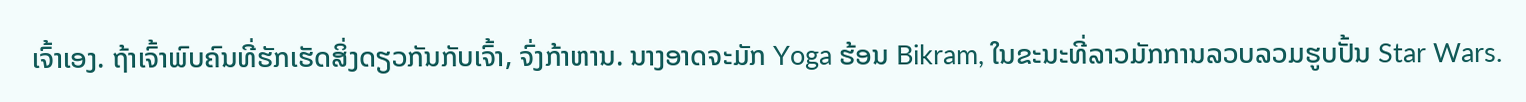ເຈົ້າເອງ. ຖ້າເຈົ້າພົບຄົນທີ່ຮັກເຮັດສິ່ງດຽວກັນກັບເຈົ້າ, ຈົ່ງກ້າຫານ. ນາງອາດຈະມັກ Yoga ຮ້ອນ Bikram, ໃນຂະນະທີ່ລາວມັກການລວບລວມຮູບປັ້ນ Star Wars.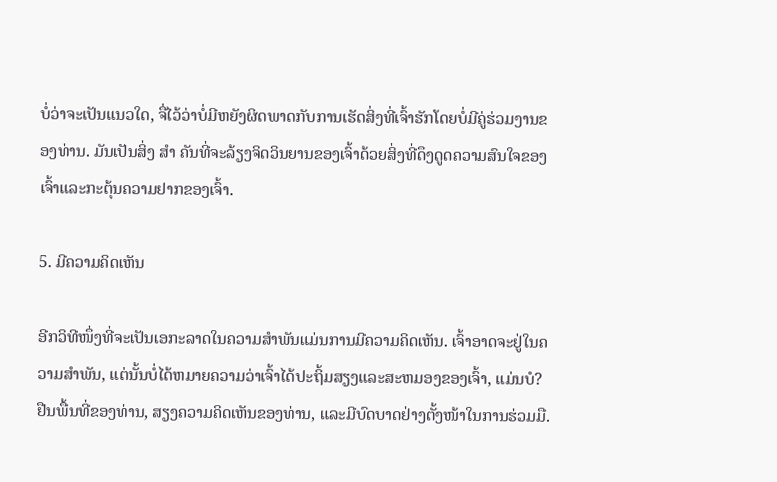ບໍ່ວ່າຈະເປັນແນວໃດ, ຈື່ໄວ້ວ່າບໍ່ມີຫຍັງຜິດພາດກັບການເຮັດສິ່ງທີ່ເຈົ້າຮັກໂດຍບໍ່ມີຄູ່ຮ່ວມງານຂອງທ່ານ. ມັນເປັນສິ່ງ ສຳ ຄັນທີ່ຈະລ້ຽງຈິດວິນຍານຂອງເຈົ້າດ້ວຍສິ່ງທີ່ດຶງດູດຄວາມສົນໃຈຂອງເຈົ້າແລະກະຕຸ້ນຄວາມຢາກຂອງເຈົ້າ.

5. ມີຄວາມຄິດເຫັນ

ອີກວິທີໜຶ່ງທີ່ຈະເປັນເອກະລາດໃນຄວາມສຳພັນແມ່ນການມີຄວາມຄິດເຫັນ. ເຈົ້າອາດຈະຢູ່ໃນຄວາມສໍາພັນ, ແຕ່ນັ້ນບໍ່ໄດ້ຫມາຍຄວາມວ່າເຈົ້າໄດ້ປະຖິ້ມສຽງແລະສະຫມອງຂອງເຈົ້າ, ແມ່ນບໍ? ຢືນພື້ນທີ່ຂອງທ່ານ, ສຽງຄວາມຄິດເຫັນຂອງທ່ານ, ແລະມີບົດບາດຢ່າງຕັ້ງໜ້າໃນການຮ່ວມມື.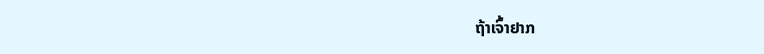ຖ້າເຈົ້າຢາກ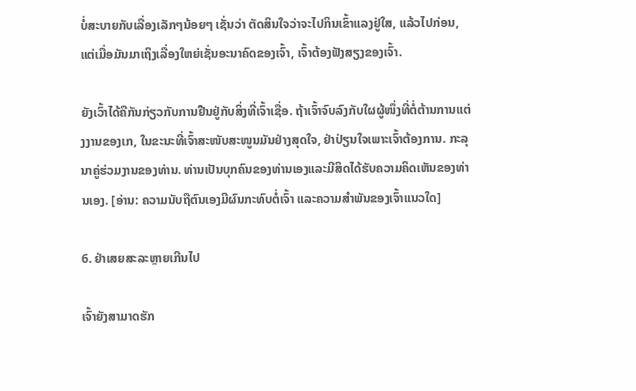ບໍ່ສະບາຍກັບເລື່ອງເລັກໆນ້ອຍໆ ເຊັ່ນວ່າ ຕັດສິນໃຈວ່າຈະໄປກິນເຂົ້າແລງຢູ່ໃສ, ແລ້ວໄປກ່ອນ, ແຕ່ເມື່ອມັນມາເຖິງເລື່ອງໃຫຍ່ເຊັ່ນອະນາຄົດຂອງເຈົ້າ, ເຈົ້າຕ້ອງຟັງສຽງຂອງເຈົ້າ.

ຍັງເວົ້າໄດ້ຄືກັນກ່ຽວກັບການຢືນຢູ່ກັບສິ່ງທີ່ເຈົ້າເຊື່ອ. ຖ້າເຈົ້າຈົບລົງກັບໃຜຜູ້ໜຶ່ງທີ່ຕໍ່ຕ້ານການແຕ່ງງານຂອງເກ, ໃນຂະນະທີ່ເຈົ້າສະໜັບສະໜູນມັນຢ່າງສຸດໃຈ, ຢ່າປ່ຽນໃຈເພາະເຈົ້າຕ້ອງການ. ກະລຸນາຄູ່ຮ່ວມງານຂອງທ່ານ. ທ່ານເປັນບຸກຄົນຂອງທ່ານເອງແລະມີສິດໄດ້ຮັບຄວາມຄິດເຫັນຂອງທ່ານເອງ. [ອ່ານ: ຄວາມນັບຖືຕົນເອງມີຜົນກະທົບຕໍ່ເຈົ້າ ແລະຄວາມສໍາພັນຂອງເຈົ້າແນວໃດ]

6. ຢ່າເສຍສະລະຫຼາຍເກີນໄປ

ເຈົ້າຍັງສາມາດຮັກ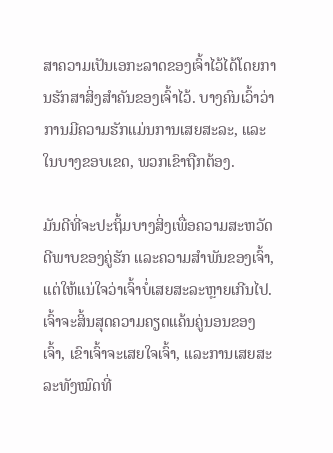ສາຄວາມເປັນເອກະລາດຂອງເຈົ້າໄວ້ໄດ້ໂດຍການຮັກສາສິ່ງສຳຄັນຂອງເຈົ້າໄວ້. ບາງຄົນເວົ້າວ່າການມີຄວາມຮັກແມ່ນການເສຍສະລະ, ແລະໃນບາງຂອບເຂດ, ພວກເຂົາຖືກຕ້ອງ.

ມັນດີທີ່ຈະປະຖິ້ມບາງສິ່ງເພື່ອຄວາມສະຫວັດດີພາບຂອງຄູ່ຮັກ ແລະຄວາມສໍາພັນຂອງເຈົ້າ, ແຕ່ໃຫ້ແນ່ໃຈວ່າເຈົ້າບໍ່ເສຍສະລະຫຼາຍເກີນໄປ. ເຈົ້າຈະສິ້ນສຸດຄວາມຄຽດແຄ້ນຄູ່ນອນຂອງເຈົ້າ, ເຂົາເຈົ້າຈະເສຍໃຈເຈົ້າ, ແລະການເສຍສະລະທັງໝົດທີ່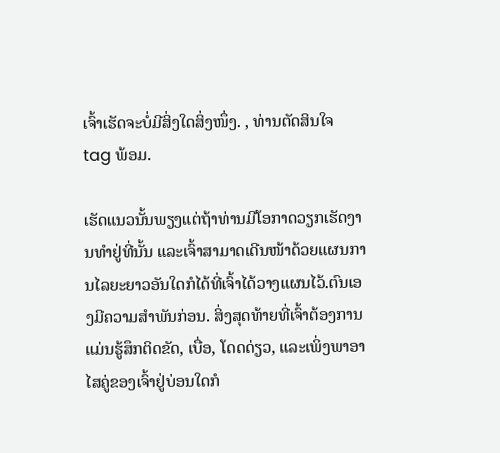ເຈົ້າເຮັດຈະບໍ່ມີສິ່ງໃດສິ່ງໜຶ່ງ. , ທ່ານຕັດສິນໃຈ tag ພ້ອມ.

ເຮັດແນວນັ້ນພຽງແຕ່ຖ້າທ່ານມີໂອກາດວຽກເຮັດງານທຳຢູ່ທີ່ນັ້ນ ແລະເຈົ້າສາມາດເດີນໜ້າດ້ວຍແຜນການໄລຍະຍາວອັນໃດກໍໄດ້ທີ່ເຈົ້າໄດ້ວາງແຜນໄວ້.ຕົນເອງມີຄວາມສໍາພັນກ່ອນ. ສິ່ງສຸດທ້າຍທີ່ເຈົ້າຕ້ອງການແມ່ນຮູ້ສຶກຕິດຂັດ, ເບື່ອ, ໂດດດ່ຽວ, ແລະເພິ່ງພາອາໄສຄູ່ຂອງເຈົ້າຢູ່ບ່ອນໃດກໍ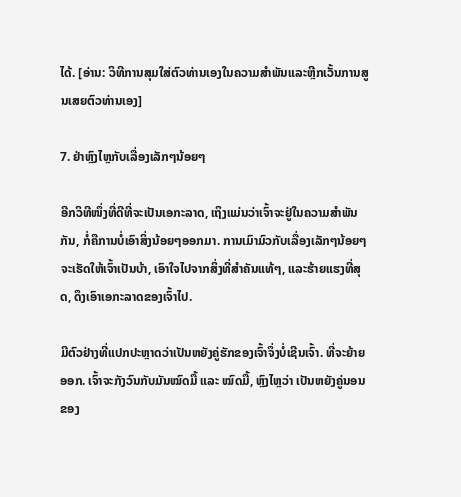ໄດ້. [ອ່ານ: ວິທີການສຸມໃສ່ຕົວທ່ານເອງໃນຄວາມສໍາພັນແລະຫຼີກເວັ້ນການສູນເສຍຕົວທ່ານເອງ]

7. ຢ່າຫຼົງໄຫຼກັບເລື່ອງເລັກໆນ້ອຍໆ

ອີກວິທີໜຶ່ງທີ່ດີທີ່ຈະເປັນເອກະລາດ, ເຖິງແມ່ນວ່າເຈົ້າຈະຢູ່ໃນຄວາມສຳພັນກັນ, ກໍ່ຄືການບໍ່ເອົາສິ່ງນ້ອຍໆອອກມາ. ການເມົາມົວກັບເລື່ອງເລັກໆນ້ອຍໆຈະເຮັດໃຫ້ເຈົ້າເປັນບ້າ, ເອົາໃຈໄປຈາກສິ່ງທີ່ສຳຄັນແທ້ໆ, ແລະຮ້າຍແຮງທີ່ສຸດ, ດຶງເອົາເອກະລາດຂອງເຈົ້າໄປ.

ມີຕົວຢ່າງທີ່ແປກປະຫຼາດວ່າເປັນຫຍັງຄູ່ຮັກຂອງເຈົ້າຈຶ່ງບໍ່ເຊີນເຈົ້າ. ທີ່ຈະຍ້າຍອອກ. ເຈົ້າຈະກັງວົນກັບມັນໝົດມື້ ແລະ ໝົດມື້, ຫຼົງໄຫຼວ່າ ເປັນຫຍັງຄູ່ນອນຂອງ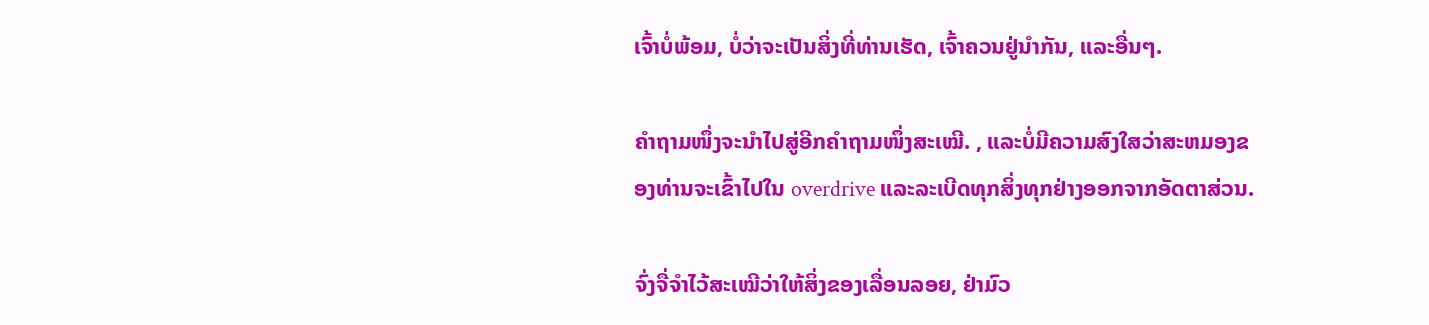ເຈົ້າບໍ່ພ້ອມ, ບໍ່ວ່າຈະເປັນສິ່ງທີ່ທ່ານເຮັດ, ເຈົ້າຄວນຢູ່ນຳກັນ, ແລະອື່ນໆ.

ຄຳຖາມໜຶ່ງຈະນຳໄປສູ່ອີກຄຳຖາມໜຶ່ງສະເໝີ. , ແລະບໍ່ມີຄວາມສົງໃສວ່າສະຫມອງຂອງທ່ານຈະເຂົ້າໄປໃນ overdrive ແລະລະເບີດທຸກສິ່ງທຸກຢ່າງອອກຈາກອັດຕາສ່ວນ.

ຈົ່ງຈື່ຈຳໄວ້ສະເໝີວ່າໃຫ້ສິ່ງຂອງເລື່ອນລອຍ, ຢ່າມົວ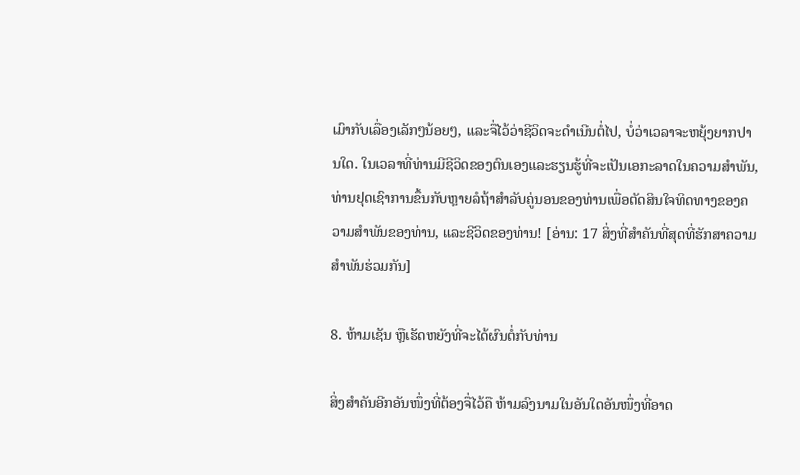ເມົາກັບເລື່ອງເລັກໆນ້ອຍໆ, ແລະຈື່ໄວ້ວ່າຊີວິດຈະດຳເນີນຕໍ່ໄປ, ບໍ່ວ່າເວລາຈະຫຍຸ້ງຍາກປານໃດ. ໃນເວລາທີ່ທ່ານມີຊີວິດຂອງຕົນເອງແລະຮຽນຮູ້ທີ່ຈະເປັນເອກະລາດໃນຄວາມສໍາພັນ, ທ່ານຢຸດເຊົາການຂຶ້ນກັບຫຼາຍລໍຖ້າສໍາລັບຄູ່ນອນຂອງທ່ານເພື່ອຕັດສິນໃຈທິດທາງຂອງຄວາມສໍາພັນຂອງທ່ານ, ແລະຊີວິດຂອງທ່ານ! [ອ່ານ: 17 ສິ່ງທີ່ສໍາຄັນທີ່ສຸດທີ່ຮັກສາຄວາມສໍາພັນຮ່ວມກັນ]

8. ຫ້າມເຊັນ ຫຼືເຮັດຫຍັງທີ່ຈະໄດ້ຜົນຕໍ່ກັບທ່ານ

ສິ່ງສຳຄັນອີກອັນໜຶ່ງທີ່ຕ້ອງຈື່ໄວ້ຄື ຫ້າມລົງນາມໃນອັນໃດອັນໜຶ່ງທີ່ອາດ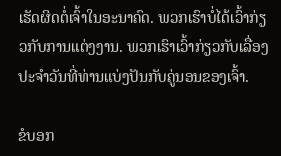ເຮັດຜິດຕໍ່ເຈົ້າໃນອະນາຄົດ. ພວກເຮົາບໍ່ໄດ້ເວົ້າກ່ຽວກັບການແຕ່ງງານ. ພວກເຮົາເວົ້າກ່ຽວກັບເລື່ອງປະຈໍາວັນທີ່ທ່ານແບ່ງປັນກັບຄູ່ນອນຂອງເຈົ້າ.

ຂໍບອກ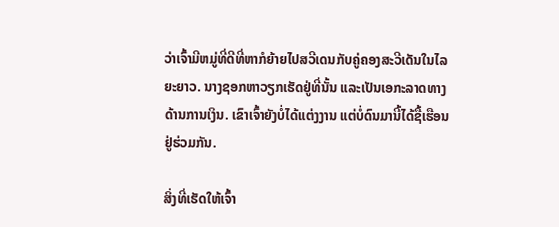ວ່າເຈົ້າມີຫມູ່ທີ່ດີທີ່ຫາກໍຍ້າຍໄປສວີເດນກັບຄູ່ຄອງສະວີເດັນໃນໄລຍະຍາວ. ນາງຊອກຫາວຽກເຮັດຢູ່ທີ່ນັ້ນ ແລະເປັນເອກະລາດທາງດ້ານການເງິນ. ເຂົາເຈົ້າຍັງບໍ່ໄດ້ແຕ່ງງານ ແຕ່ບໍ່ດົນມານີ້ໄດ້ຊື້ເຮືອນຢູ່ຮ່ວມກັນ.

ສິ່ງທີ່ເຮັດໃຫ້ເຈົ້າ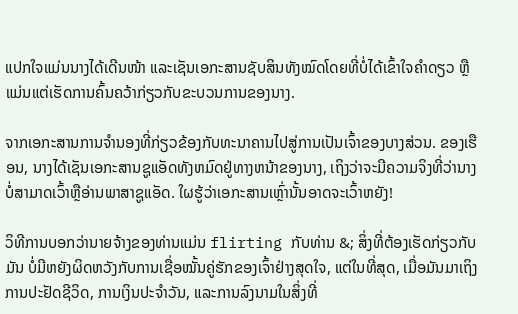ແປກໃຈແມ່ນນາງໄດ້ເດີນໜ້າ ແລະເຊັນເອກະສານຊັບສິນທັງໝົດໂດຍທີ່ບໍ່ໄດ້ເຂົ້າໃຈຄຳດຽວ ຫຼືແມ່ນແຕ່ເຮັດການຄົ້ນຄວ້າກ່ຽວກັບຂະບວນການຂອງນາງ.

ຈາກເອກະສານການຈໍານອງທີ່ກ່ຽວຂ້ອງກັບທະນາຄານໄປສູ່ການເປັນເຈົ້າຂອງບາງສ່ວນ. ຂອງເຮືອນ, ນາງໄດ້ເຊັນເອກະສານຊູແອັດທັງຫມົດຢູ່ທາງຫນ້າຂອງນາງ, ເຖິງວ່າຈະມີຄວາມຈິງທີ່ວ່ານາງບໍ່ສາມາດເວົ້າຫຼືອ່ານພາສາຊູແອັດ. ໃຜຮູ້ວ່າເອກະສານເຫຼົ່ານັ້ນອາດຈະເວົ້າຫຍັງ!

ວິທີການບອກວ່ານາຍຈ້າງຂອງທ່ານແມ່ນ flirting ກັບທ່ານ &; ສິ່ງທີ່ຕ້ອງເຮັດກ່ຽວກັບມັນ ບໍ່ມີຫຍັງຜິດຫວັງກັບການເຊື່ອໝັ້ນຄູ່ຮັກຂອງເຈົ້າຢ່າງສຸດໃຈ, ແຕ່ໃນທີ່ສຸດ, ເມື່ອມັນມາເຖິງການປະຢັດຊີວິດ, ການເງິນປະຈຳວັນ, ແລະການລົງນາມໃນສິ່ງທີ່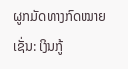ຜູກມັດທາງກົດໝາຍ ເຊັ່ນ: ເງິນກູ້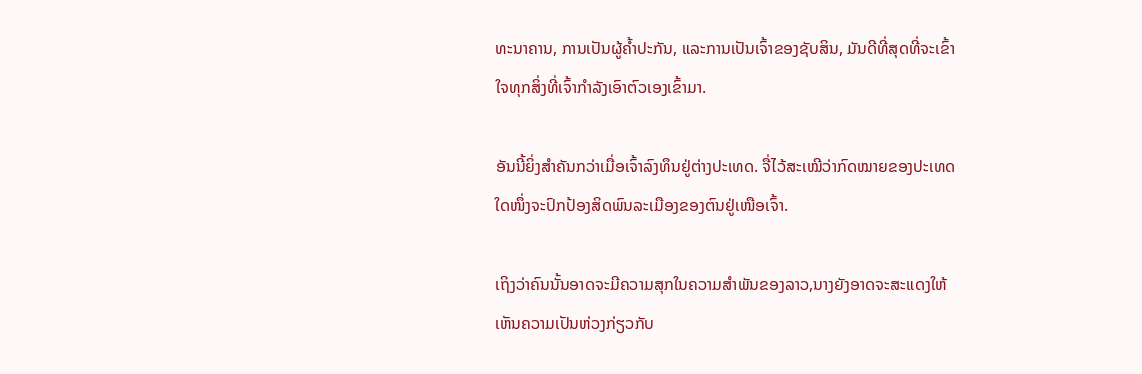ທະນາຄານ, ການເປັນຜູ້ຄ້ຳປະກັນ, ແລະການເປັນເຈົ້າຂອງຊັບສິນ, ມັນດີທີ່ສຸດທີ່ຈະເຂົ້າໃຈທຸກສິ່ງທີ່ເຈົ້າກໍາລັງເອົາຕົວເອງເຂົ້າມາ.

ອັນນີ້ຍິ່ງສຳຄັນກວ່າເມື່ອເຈົ້າລົງທຶນຢູ່ຕ່າງປະເທດ. ຈື່ໄວ້ສະເໝີວ່າກົດໝາຍຂອງປະເທດໃດໜຶ່ງຈະປົກປ້ອງສິດພົນລະເມືອງຂອງຕົນຢູ່ເໜືອເຈົ້າ.

ເຖິງວ່າຄົນນັ້ນອາດຈະມີຄວາມສຸກໃນຄວາມສຳພັນຂອງລາວ,ນາງຍັງອາດຈະສະແດງໃຫ້ເຫັນຄວາມເປັນຫ່ວງກ່ຽວກັບ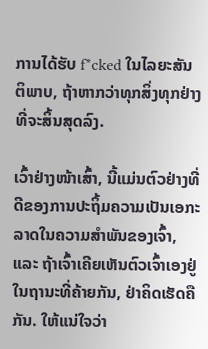ການໄດ້ຮັບ f*cked ໃນໄລຍະສັນຕິພາບ, ຖ້າຫາກວ່າທຸກສິ່ງທຸກຢ່າງທີ່ຈະສິ້ນສຸດລົງ.

ເວົ້າຢ່າງໜ້າເສົ້າ, ນີ້ແມ່ນຕົວຢ່າງທີ່ດີຂອງການປະຖິ້ມຄວາມເປັນເອກະລາດໃນຄວາມສຳພັນຂອງເຈົ້າ, ແລະ ຖ້າເຈົ້າເຄີຍເຫັນຕົວເຈົ້າເອງຢູ່ໃນຖານະທີ່ຄ້າຍກັນ, ຢ່າຄິດເຮັດຄືກັນ. ໃຫ້ແນ່ໃຈວ່າ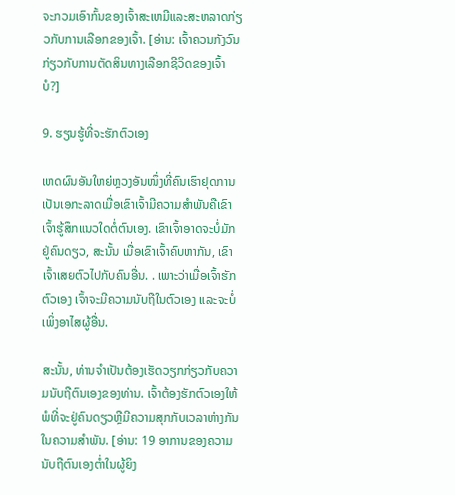ຈະກວມເອົາກົ້ນຂອງເຈົ້າສະເຫມີແລະສະຫລາດກ່ຽວກັບການເລືອກຂອງເຈົ້າ. [ອ່ານ: ເຈົ້າຄວນກັງວົນກ່ຽວກັບການຕັດສິນທາງເລືອກຊີວິດຂອງເຈົ້າບໍ?]

9. ຮຽນຮູ້ທີ່ຈະຮັກຕົວເອງ

ເຫດຜົນອັນໃຫຍ່ຫຼວງອັນໜຶ່ງທີ່ຄົນເຮົາຢຸດການເປັນເອກະລາດເມື່ອເຂົາເຈົ້າມີຄວາມສໍາພັນຄືເຂົາເຈົ້າຮູ້ສຶກແນວໃດຕໍ່ຕົນເອງ. ເຂົາເຈົ້າອາດຈະບໍ່ມັກຢູ່ຄົນດຽວ, ສະນັ້ນ ເມື່ອເຂົາເຈົ້າຄົບຫາກັນ, ເຂົາເຈົ້າເສຍຕົວໄປກັບຄົນອື່ນ. . ເພາະວ່າເມື່ອເຈົ້າຮັກຕົວເອງ ເຈົ້າຈະມີຄວາມນັບຖືໃນຕົວເອງ ແລະຈະບໍ່ເພິ່ງອາໄສຜູ້ອື່ນ.

ສະນັ້ນ, ທ່ານຈໍາເປັນຕ້ອງເຮັດວຽກກ່ຽວກັບຄວາມນັບຖືຕົນເອງຂອງທ່ານ. ເຈົ້າຕ້ອງຮັກຕົວເອງໃຫ້ພໍທີ່ຈະຢູ່ຄົນດຽວຫຼືມີຄວາມສຸກກັບເວລາຫ່າງກັນໃນຄວາມສໍາພັນ. [ອ່ານ: 19 ອາການຂອງຄວາມນັບຖືຕົນເອງຕໍ່າໃນຜູ້ຍິງ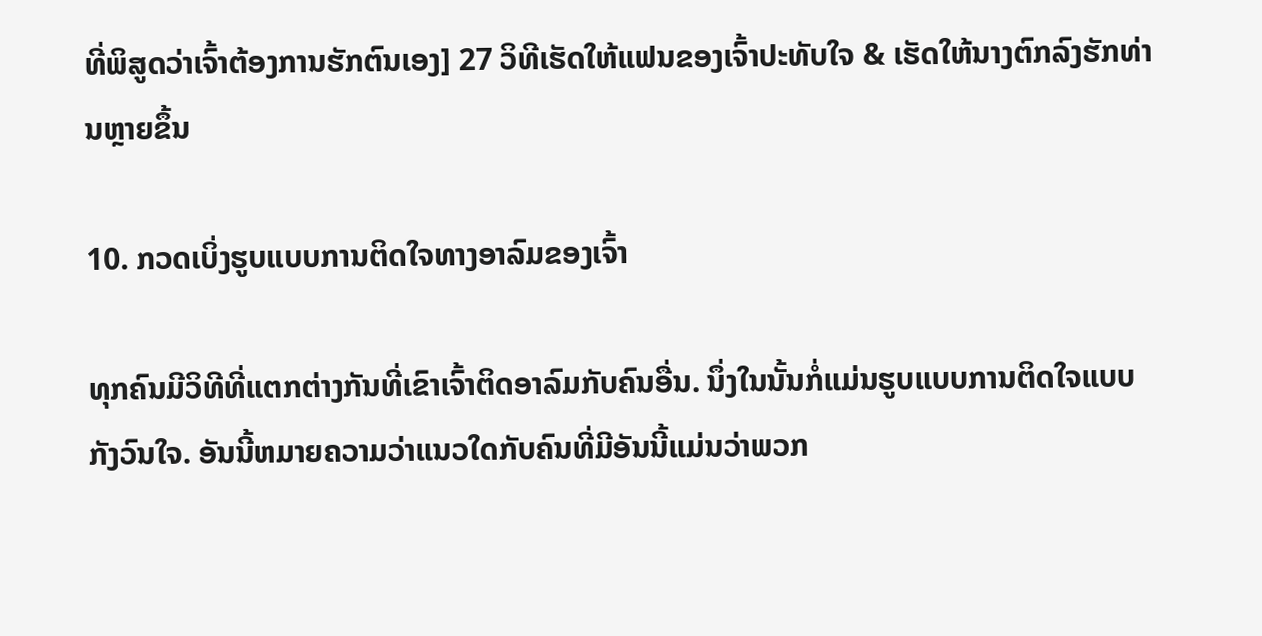ທີ່ພິສູດວ່າເຈົ້າຕ້ອງການຮັກຕົນເອງ] 27 ວິທີເຮັດໃຫ້ແຟນຂອງເຈົ້າປະທັບໃຈ & ເຮັດໃຫ້ນາງຕົກລົງຮັກທ່ານຫຼາຍຂຶ້ນ

10. ກວດເບິ່ງຮູບແບບການຕິດໃຈທາງອາລົມຂອງເຈົ້າ

ທຸກຄົນມີວິທີທີ່ແຕກຕ່າງກັນທີ່ເຂົາເຈົ້າຕິດອາລົມກັບຄົນອື່ນ. ນຶ່ງໃນນັ້ນກໍ່ແມ່ນຮູບແບບການຕິດໃຈແບບກັງວົນໃຈ. ອັນນີ້ຫມາຍຄວາມວ່າແນວໃດກັບຄົນທີ່ມີອັນນີ້ແມ່ນວ່າພວກ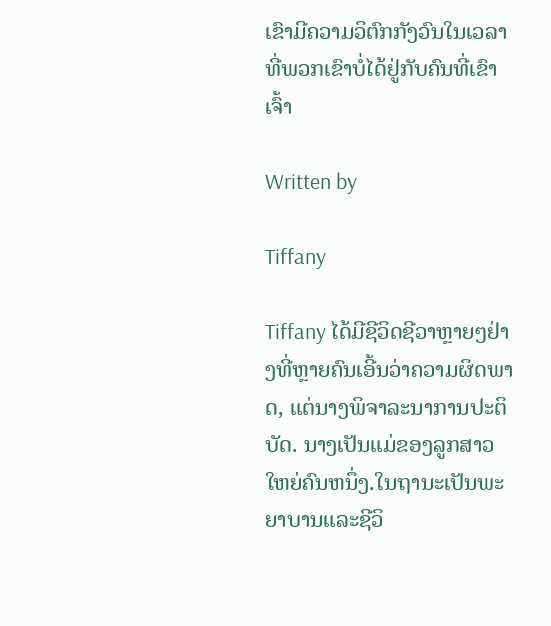ເຂົາມີຄວາມວິຕົກກັງວົນໃນເວລາທີ່ພວກເຂົາບໍ່ໄດ້ຢູ່ກັບຄົນທີ່ເຂົາເຈົ້າ

Written by

Tiffany

Tiffany ໄດ້ມີຊີວິດຊີວາຫຼາຍໆຢ່າງທີ່ຫຼາຍຄົນເອີ້ນວ່າຄວາມຜິດພາດ, ແຕ່ນາງພິຈາລະນາການປະຕິບັດ. ນາງເປັນແມ່ຂອງລູກສາວໃຫຍ່ຄົນຫນຶ່ງ.ໃນຖານະເປັນພະຍາບານແລະຊີວິ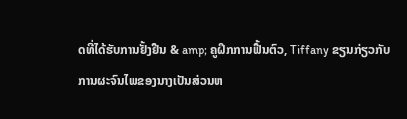ດທີ່ໄດ້ຮັບການຢັ້ງຢືນ & amp; ຄູຝຶກການຟື້ນຕົວ, Tiffany ຂຽນກ່ຽວກັບການຜະຈົນໄພຂອງນາງເປັນສ່ວນຫ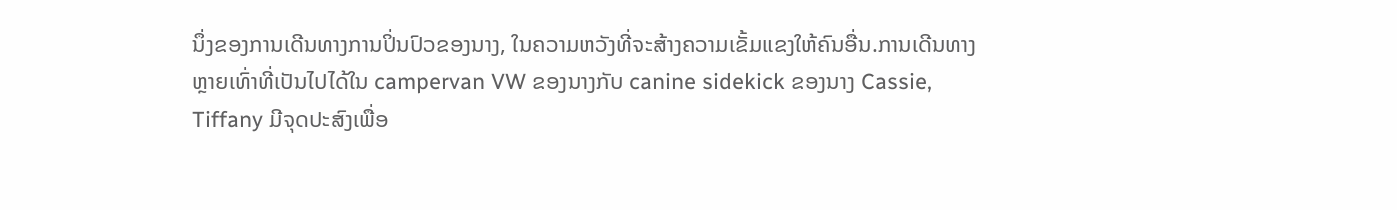ນຶ່ງຂອງການເດີນທາງການປິ່ນປົວຂອງນາງ, ໃນຄວາມຫວັງທີ່ຈະສ້າງຄວາມເຂັ້ມແຂງໃຫ້ຄົນອື່ນ.ການເດີນທາງຫຼາຍເທົ່າທີ່ເປັນໄປໄດ້ໃນ campervan VW ຂອງນາງກັບ canine sidekick ຂອງນາງ Cassie, Tiffany ມີຈຸດປະສົງເພື່ອ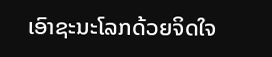ເອົາຊະນະໂລກດ້ວຍຈິດໃຈ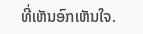ທີ່ເຫັນອົກເຫັນໃຈ.